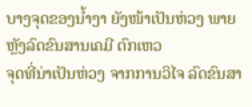ບາງຈຸດຂອງນ້ຳງາ ຍັງໜ້າເປັນຫ່ວງ ພາຍຫຼັງລົດຂົນສານເຄມີ ຕົກເຫວ
ຈຸດທີ່ນ່າເປັນຫ່ວງ ຈາກການວິໄຈ ລົດຂົນສາ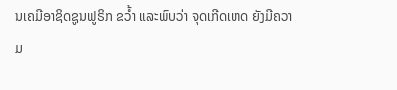ນເຄມີອາຊິດຊູນຟູຣິກ ຂວ້ຳ ແລະພົບວ່າ ຈຸດເກີດເຫດ ຍັງມີຄວາມ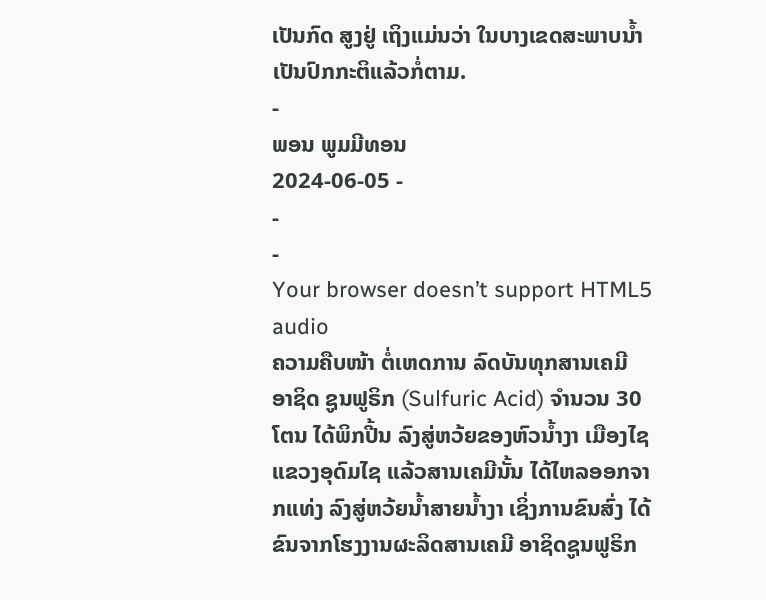ເປັນກົດ ສູງຢູ່ ເຖິງແມ່ນວ່າ ໃນບາງເຂດສະພາບນ້ຳ ເປັນປົກກະຕິແລ້ວກໍ່ຕາມ.
-
ພອນ ພູມມີທອນ
2024-06-05 -
-
-
Your browser doesn’t support HTML5 audio
ຄວາມຄືບໜ້າ ຕໍ່ເຫດການ ລົດບັນທຸກສານເຄມີ ອາຊິດ ຊູນຟູຣິກ (Sulfuric Acid) ຈໍານວນ 30 ໂຕນ ໄດ້ພິກປີ້ນ ລົງສູ່ຫວ້ຍຂອງຫົວນ້ຳງາ ເມືອງໄຊ ແຂວງອຸດົມໄຊ ແລ້ວສານເຄມີນັ້ນ ໄດ້ໄຫລອອກຈາກແທ່ງ ລົງສູ່ຫວ້ຍນ້ຳສາຍນ້ຳງາ ເຊິ່ງການຂົນສົ່ງ ໄດ້ຂົນຈາກໂຮງງານຜະລິດສານເຄມີ ອາຊິດຊູນຟູຣິກ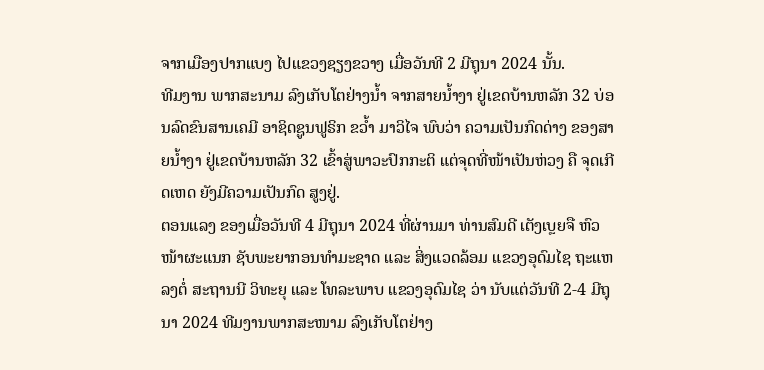ຈາກເມືອງປາກແບງ ໄປແຂວງຊຽງຂວາງ ເມື່ອວັນທີ 2 ມີຖຸນາ 2024 ນັ້ນ.
ທີມງານ ພາກສະນາມ ລົງເກັບໂຕຢ່າງນໍ້າ ຈາກສາຍນໍ້າງາ ຢູ່ເຂດບ້ານຫລັກ 32 ບ່ອນລົດຂົນສານເຄມີ ອາຊິດຊູນຟູຣິກ ຂວ້ຳ ມາວິໄຈ ພົບວ່າ ຄວາມເປັນກົດດ່າງ ຂອງສາຍນໍ້າງາ ຢູ່ເຂດບ້ານຫລັກ 32 ເຂົ້າສູ່ພາວະປົກກະຕິ ແຕ່ຈຸດທີ່ໜ້າເປັນຫ່ວງ ຄື ຈຸດເກີດເຫດ ຍັງມີຄວາມເປັນກົດ ສູງຢູ່.
ຕອນແລງ ຂອງເມື່ອວັນທີ 4 ມີຖຸນາ 2024 ທີ່ຜ່ານມາ ທ່ານສົມດີ ເຕັງເບຼຍຈື ຫົວໜ້າຜະແນກ ຊັບພະຍາກອນທຳມະຊາດ ແລະ ສິ່ງແວດລ້ອມ ແຂວງອຸດົມໄຊ ຖະແຫລງຕໍ່ ສະຖານນີ ວິທະຍຸ ແລະ ໂທລະພາບ ແຂວງອຸດົມໄຊ ວ່າ ນັບແຕ່ວັນທີ 2-4 ມີຖຸນາ 2024 ທີມງານພາກສະໜາມ ລົງເກັບໂຕຢ່າງ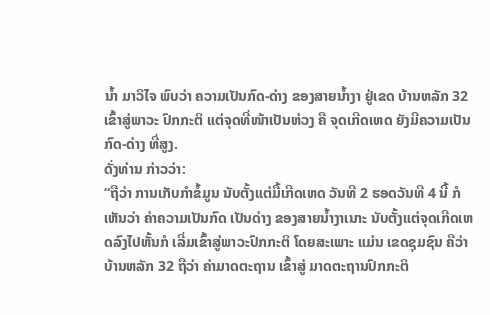ນ້ຳ ມາວິໄຈ ພົບວ່າ ຄວາມເປັນກົດ-ດ່າງ ຂອງສາຍນ້ຳງາ ຢູ່ເຂດ ບ້ານຫລັກ 32 ເຂົ້າສູ່ພາວະ ປົກກະຕິ ແຕ່ຈຸດທີ່ໜ້າເປັນຫ່ວງ ຄື ຈຸດເກີດເຫດ ຍັງມີຄວາມເປັນກົດ-ດ່າງ ທີ່ສູງ.
ດັ່ງທ່ານ ກ່າວວ່າ:
“ຖືວ່າ ການເກັບກໍາຂໍ້ມູນ ນັບຕັ້ງແຕ່ມື້ເກີດເຫດ ວັນທີ 2 ຮອດວັນທີ 4 ນີ້ ກໍເຫັນວ່າ ຄ່າຄວາມເປັນກົດ ເປັນດ່າງ ຂອງສາຍນ້ຳງາເນາະ ນັບຕັ້ງແຕ່ຈຸດເກີດເຫດລົງໄປຫັ້ນກໍ ເລີ່ມເຂົ້າສູ່ພາວະປົກກະຕິ ໂດຍສະເພາະ ແມ່ນ ເຂດຊຸມຊົນ ຄືວ່າ ບ້ານຫລັກ 32 ຖືວ່າ ຄ່າມາດຕະຖານ ເຂົ້າສູ່ ມາດຕະຖານປົກກະຕິ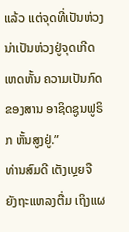ແລ້ວ ແຕ່ຈຸດທີ່ເປັນຫ່ວງ ນ່າເປັນຫ່ວງຢູ່ຈຸດເກີດເຫດຫັ້ນ ຄວາມເປັນກົດຂອງສານ ອາຊິດຊູນຟູຣິກ ຫັ້ນສູງຢູ່.”
ທ່ານສົມດີ ເຕັງເບຼຍຈື ຍັງຖະແຫລງຕື່ມ ເຖິງແຜ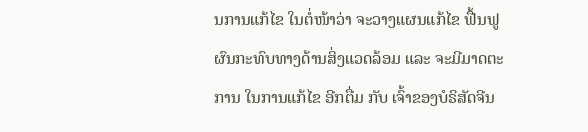ນການແກ້ໄຂ ໃນຕໍ່ໜ້າວ່າ ຈະວາງແຜນແກ້ໄຂ ຟື້ນຟູ ຜົນກະທົບທາງດ້ານສິ່ງແວດລ້ອມ ແລະ ຈະມີມາດຕະການ ໃນການແກ້ໄຂ ອີກຕື່ມ ກັບ ເຈົ້າຂອງບໍຣິສັດຈີນ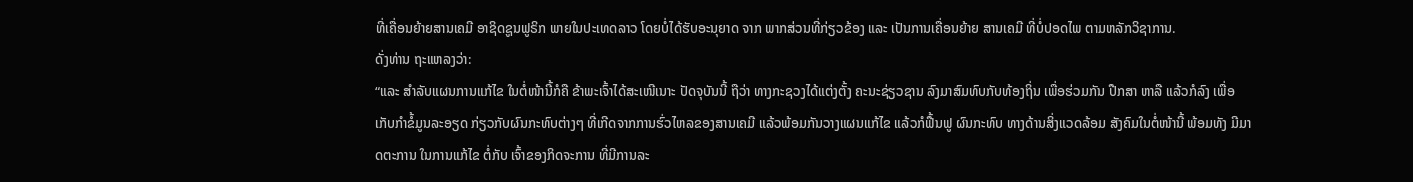ທີ່ເຄື່ອນຍ້າຍສານເຄມີ ອາຊິດຊູນຟູຣິກ ພາຍໃນປະເທດລາວ ໂດຍບໍ່ໄດ້ຮັບອະນຸຍາດ ຈາກ ພາກສ່ວນທີ່ກ່ຽວຂ້ອງ ແລະ ເປັນການເຄື່ອນຍ້າຍ ສານເຄມີ ທີ່ບໍ່ປອດໄພ ຕາມຫລັກວິຊາການ.
ດັ່ງທ່ານ ຖະແຫລງວ່າ:
“ແລະ ສໍາລັບແຜນການແກ້ໄຂ ໃນຕໍ່ໜ້ານີ້ກໍຄື ຂ້າພະເຈົ້າໄດ້ສະເໜີເນາະ ປັດຈຸບັນນີ້ ຖືວ່າ ທາງກະຊວງໄດ້ແຕ່ງຕັ້ງ ຄະນະຊ່ຽວຊານ ລົງມາສົມທົບກັບທ້ອງຖິ່ນ ເພື່ອຮ່ວມກັນ ປືກສາ ຫາລື ແລ້ວກໍລົງ ເພື່ອເກັບກໍາຂໍ້ມູນລະອຽດ ກ່ຽວກັບຜົນກະທົບຕ່າງໆ ທີ່ເກີດຈາກການຮົ່ວໄຫລຂອງສານເຄມີ ແລ້ວພ້ອມກັນວາງແຜນແກ້ໄຂ ແລ້ວກໍຟື້ນຟູ ຜົນກະທົບ ທາງດ້ານສິ່ງແວດລ້ອມ ສັງຄົມໃນຕໍ່ໜ້ານີ້ ພ້ອມທັງ ມີມາດຕະການ ໃນການແກ້ໄຂ ຕໍ່ກັບ ເຈົ້າຂອງກິດຈະການ ທີ່ມີການລະ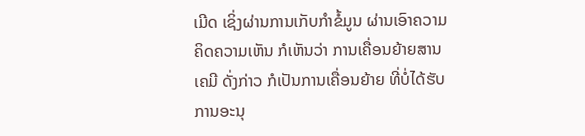ເມີດ ເຊິ່ງຜ່ານການເກັບກໍາຂໍ້ມູນ ຜ່ານເອົາຄວາມຄິດຄວາມເຫັນ ກໍເຫັນວ່າ ການເຄື່ອນຍ້າຍສານເຄມີ ດັ່ງກ່າວ ກໍເປັນການເຄື່ອນຍ້າຍ ທີ່ບໍ່ໄດ້ຮັບການອະນຸ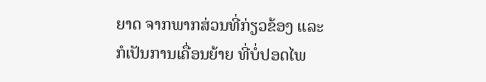ຍາດ ຈາກພາກສ່ວນທີ່ກ່ຽວຂ້ອງ ແລະ ກໍເປັນການເຄື່ອນຍ້າຍ ທີ່ບໍ່ປອດໄພ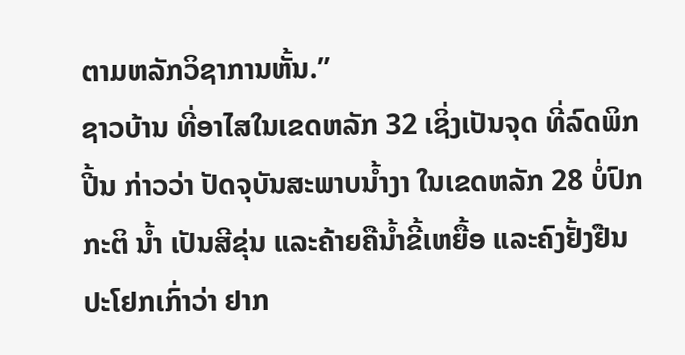ຕາມຫລັກວິຊາການຫັ້ນ.”
ຊາວບ້ານ ທີ່ອາໄສໃນເຂດຫລັກ 32 ເຊິ່ງເປັນຈຸດ ທີ່ລົດພິກປີ້ນ ກ່າວວ່າ ປັດຈຸບັນສະພາບນ້ຳງາ ໃນເຂດຫລັກ 28 ບໍ່ປົກກະຕິ ນ້ຳ ເປັນສີຂຸ່ນ ແລະຄ້າຍຄືນ້ຳຂີ້ເຫຍື້ອ ແລະຄົງຢັ້ງຢືນປະໂຢກເກົ່າວ່າ ຢາກ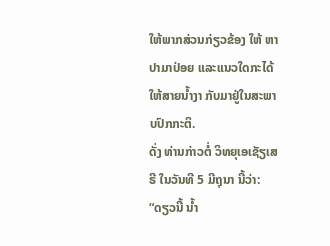ໃຫ້ພາກສ່ວນກ່ຽວຂ້ອງ ໃຫ້ ຫາປາມາປ່ອຍ ແລະແນວໃດກະໄດ້ ໃຫ້ສາຍນ້ຳງາ ກັບມາຢູ່ໃນສະພາບປົກກະຕິ.
ດັ່ງ ທ່ານກ່າວຕໍ່ ວິທຍຸເອເຊັຽເສຣີ ໃນວັນທີ 5 ມີຖຸນາ ນີ້ວ່າ:
“ດຽວນີ້ ນ້ຳ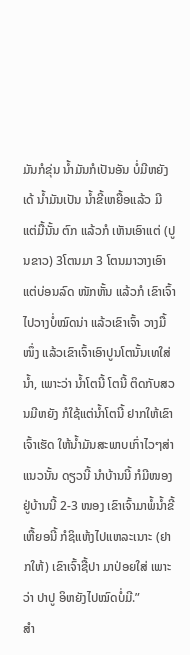ມັນກໍຂຸ່ນ ນ້ຳມັນກໍເປັນອັນ ບໍ່ມີຫຍັງເດ້ ນ້ຳມັນເປັນ ນ້ຳຂີ້ເຫຍື້ອແລ້ວ ມີແຕ່ມື້ນັ້ນ ຕົກ ແລ້ວກໍ ເຫັນເອົາແຕ່ (ປູນຂາວ) 3ໂຕນມາ 3 ໂຕນມາວາງເອົາ ແຕ່ບ່ອນລົດ ໜັກຫັ້ນ ແລ້ວກໍ ເຂົາເຈົ້າໄປວາງບໍ່ໝົດນ່າ ແລ້ວເຂົາເຈົ້າ ວາງມື້ໜຶ່ງ ແລ້ວເຂົາເຈົ້າເອົາປູນໂຕນັ້ນເທໃສ່ນ້ຳ, ເພາະວ່າ ນ້ຳໂຕນີ້ ໂຕນີ້ ຕິດກັບສວນມີຫຍັງ ກໍໃຊ້ແຕ່ນ້ຳໂຕນີ້ ຢາກໃຫ້ເຂົາເຈົ້າເຮັດ ໃຫ້ນ້ຳມັນສະພາບເກົ່າໄວໆສ່າ ແນວນັ້ນ ດຽວນີ້ ນໍາບ້ານນີ້ ກໍມີໜອງຢູ່ບ້ານນີ້ 2-3 ໜອງ ເຂົາເຈົ້າມາພໍ້ນ້ຳຂີ້ເຫື້ຍອນີ້ ກໍຊິແຫ້ງໄປແຫລະເນາະ (ຢາກໃຫ້) ເຂົາເຈົ້າຊື້ປາ ມາປ່ອຍໃສ່ ເພາະວ່າ ປາປູ ອິຫຍັງໄປໝົດບໍ່ມີ.”
ສໍາ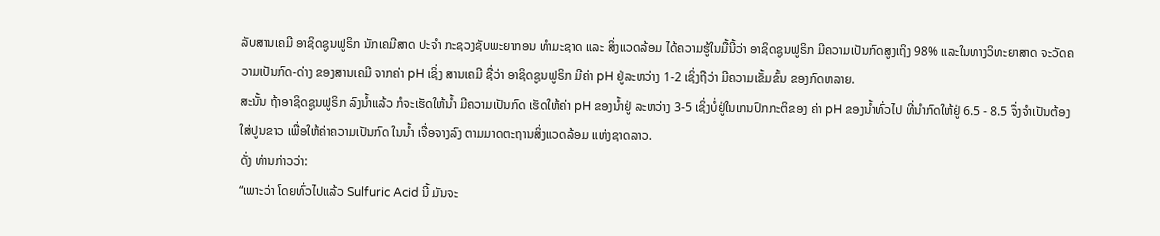ລັບສານເຄມີ ອາຊິດຊູນຟູຣິກ ນັກເຄມີສາດ ປະຈໍາ ກະຊວງຊັບພະຍາກອນ ທຳມະຊາດ ແລະ ສິ່ງແວດລ້ອມ ໄດ້ຄວາມຮູ້ໃນມື້ນີ້ວ່າ ອາຊິດຊູນຟູຣິກ ມີຄວາມເປັນກົດສູງເຖິງ 98% ແລະໃນທາງວິທະຍາສາດ ຈະວັດຄວາມເປັນກົດ-ດ່າງ ຂອງສານເຄມີ ຈາກຄ່າ pH ເຊິ່ງ ສານເຄມີ ຊື່ວ່າ ອາຊິດຊູນຟູຣິກ ມີຄ່າ pH ຢູ່ລະຫວ່າງ 1-2 ເຊິ່ງຖືວ່າ ມີຄວາມເຂັ້ມຂົ້ນ ຂອງກົດຫລາຍ.
ສະນັ້ນ ຖ້າອາຊິດຊູນຟູຣິກ ລົງນ້ຳແລ້ວ ກໍຈະເຮັດໃຫ້ນ້ຳ ມີຄວາມເປັນກົດ ເຮັດໃຫ້ຄ່າ pH ຂອງນ້ຳຢູ່ ລະຫວ່າງ 3-5 ເຊິ່ງບໍ່ຢູ່ໃນເກນປົກກະຕິຂອງ ຄ່າ pH ຂອງນ້ຳທົ່ວໄປ ທີ່ນໍາກົດໃຫ້ຢູ່ 6.5 - 8.5 ຈຶ່ງຈໍາເປັນຕ້ອງ ໃສ່ປູນຂາວ ເພື່ອໃຫ້ຄ່າຄວາມເປັນກົດ ໃນນ້ຳ ເຈື່ອຈາງລົງ ຕາມມາດຕະຖານສິ່ງແວດລ້ອມ ແຫ່ງຊາດລາວ.
ດັ່ງ ທ່ານກ່າວວ່າ:
“ເພາະວ່າ ໂດຍທົ່ວໄປແລ້ວ Sulfuric Acid ນີ້ ມັນຈະ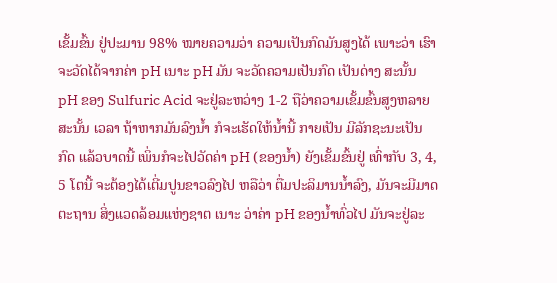ເຂັ້ມຂົ້ນ ຢູ່ປະມານ 98% ໝາຍຄວາມວ່າ ຄວາມເປັນກົດມັນສູງໄດ້ ເພາະວ່າ ເຮົາຈະວັດໄດ້ຈາກຄ່າ pH ເນາະ pH ມັນ ຈະວັດຄວາມເປັນກົດ ເປັນດ່າງ ສະນັ້ນ pH ຂອງ Sulfuric Acid ຈະຢູ່ລະຫວ່າງ 1-2 ຖືວ່າຄວາມເຂັ້ມຂົ້ນສູງຫລາຍ ສະນັ້ນ ເວລາ ຖ້າຫາກມັນລົງນ້ຳ ກໍຈະເຮັດໃຫ້ນ້ຳນີ້ ກາຍເປັນ ມີລັກຊະນະເປັນກົດ ແລ້ວບາດນີ້ ເພິ່ນກໍຈະໄປວັດຄ່າ pH (ຂອງນ້ຳ) ຍັງເຂັ້ມຂົ້ນຢູ່ ເທົ່າກັບ 3, 4, 5 ໂຕນີ້ ຈະຕ້ອງໄດ້ເຕີ່ມປູນຂາວລົງໄປ ຫລືວ່າ ຕື່ມປະລິມານນ້ຳລົງ, ມັນຈະມີມາດຕະຖານ ສິ່ງແວດລ້ອມແຫ່ງຊາຕ ເນາະ ວ່າຄ່າ pH ຂອງນ້ຳທົ່ວໄປ ມັນຈະຢູ່ລະ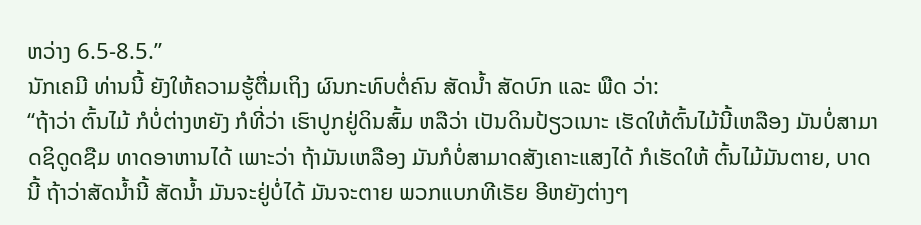ຫວ່າງ 6.5-8.5.”
ນັກເຄມີ ທ່ານນີ້ ຍັງໃຫ້ຄວາມຮູ້ຕື່ມເຖິງ ຜົນກະທົບຕໍ່ຄົນ ສັດນ້ຳ ສັດບົກ ແລະ ພືດ ວ່າ:
“ຖ້າວ່າ ຕົ້ນໄມ້ ກໍບໍ່ຕ່າງຫຍັງ ກໍທີ່ວ່າ ເຮົາປູກຢູ່ດິນສົ້ມ ຫລືວ່າ ເປັນດິນປ້ຽວເນາະ ເຮັດໃຫ້ຕົ້ນໄມ້ນີ້ເຫລືອງ ມັນບໍ່ສາມາດຊິດູດຊືມ ທາດອາຫານໄດ້ ເພາະວ່າ ຖ້າມັນເຫລືອງ ມັນກໍບໍ່ສາມາດສັງເຄາະແສງໄດ້ ກໍເຮັດໃຫ້ ຕົ້ນໄມ້ມັນຕາຍ, ບາດນີ້ ຖ້າວ່າສັດນ້ຳນີ້ ສັດນ້ຳ ມັນຈະຢູ່ບໍ່ໄດ້ ມັນຈະຕາຍ ພວກແບກທີເຣັຍ ອີຫຍັງຕ່າງໆ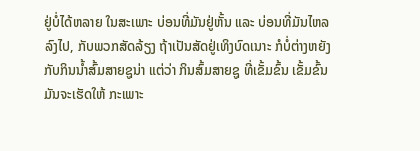ຢູ່ບໍ່ໄດ້ຫລາຍ ໃນສະເພາະ ບ່ອນທີ່ມັນຢູ່ຫັ້ນ ແລະ ບ່ອນທີ່ມັນໄຫລລົງໄປ, ກັບພວກສັດລ້ຽງ ຖ້າເປັນສັດຢູ່ເທິງບົດເນາະ ກໍບໍ່ຕ່າງຫຍັງ ກັບກິນນ້ຳສົ້ມສາຍຊູນ່າ ແຕ່ວ່າ ກິນສົ້ມສາຍຊູ ທີ່ເຂັ້ມຂົ້ນ ເຂັ້ມຂົ້ນ ມັນຈະເຮັດໃຫ້ ກະເພາະ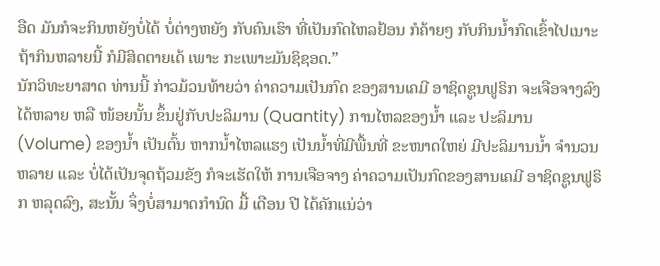ອືດ ມັນກໍຈະກິນຫຍັງບໍ່ໄດ້ ບໍ່ຕ່າງຫຍັງ ກັບຄົນເຮົາ ທີ່ເປັນກົດໄຫລຢ້ອນ ກໍຄ້າຍໆ ກັບກິນນ້ຳກົດເຂົ້າໄປເນາະ ຖ້າກິນຫລາຍນີ້ ກໍມີສິດຕາຍເດ້ ເພາະ ກະເພາະມັນຊິຊອດ.”
ນັກວິທະຍາສາດ ທ່ານນີ້ ກ່າວມ້ວນທ້າຍວ່າ ຄ່າຄວາມເປັນກົດ ຂອງສານເຄມີ ອາຊິດຊູນຟູຣິກ ຈະເຈືອຈາງລົງໄດ້ຫລາຍ ຫລື ໜ້ອຍນັ້ນ ຂຶ້ນຢູ່ກັບປະລິມານ (Quantity) ການໄຫລຂອງນ້ຳ ແລະ ປະລິມານ (Volume) ຂອງນ້ຳ ເປັນຕົ້ນ ຫາກນ້ຳໄຫລແຮງ ເປັນນ້ຳທີ່ມີພື້ນທີ່ ຂະໜາດໃຫຍ່ ມີປະລິມານນ້ຳ ຈໍານວນຫລາຍ ແລະ ບໍ່ໄດ້ເປັນຈຸດຖ້ວມຂັງ ກໍຈະເຮັດໃຫ້ ການເຈືອຈາງ ຄ່າຄວາມເປັນກົດຂອງສານເຄມີ ອາຊິດຊູນຟູຣິກ ຫລຸດລົງ, ສະນັ້ນ ຈຶ່ງບໍ່ສາມາດກໍານົດ ມື້ ເດືອນ ປີ ໄດ້ຄັກແນ່ວ່າ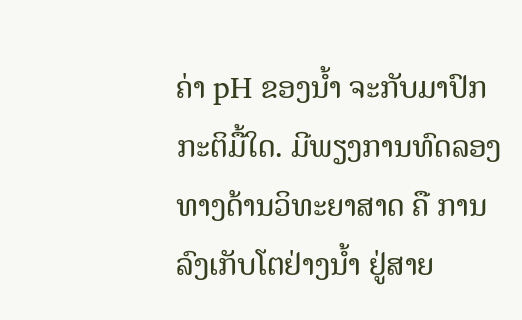ຄ່າ pH ຂອງນ້ຳ ຈະກັບມາປົກກະຕິມື້ໃດ. ມີພຽງການທົດລອງ ທາງດ້ານວິທະຍາສາດ ຄື ການລົງເກັບໂຕຢ່າງນ້ຳ ຢູ່ສາຍ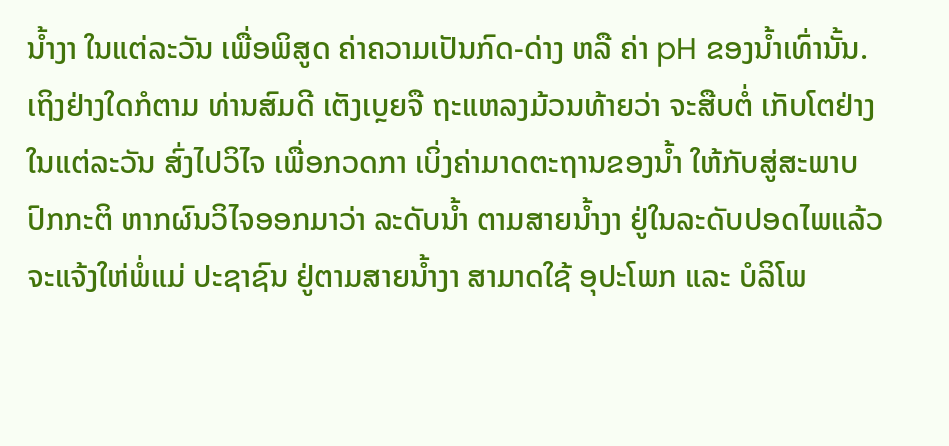ນ້ຳງາ ໃນແຕ່ລະວັນ ເພື່ອພິສູດ ຄ່າຄວາມເປັນກົດ-ດ່າງ ຫລື ຄ່າ pH ຂອງນ້ຳເທົ່ານັ້ນ.
ເຖິງຢ່າງໃດກໍຕາມ ທ່ານສົມດີ ເຕັງເບຼຍຈື ຖະແຫລງມ້ວນທ້າຍວ່າ ຈະສືບຕໍ່ ເກັບໂຕຢ່າງໃນແຕ່ລະວັນ ສົ່ງໄປວິໄຈ ເພື່ອກວດກາ ເບິ່ງຄ່າມາດຕະຖານຂອງນ້ຳ ໃຫ້ກັບສູ່ສະພາບປົກກະຕິ ຫາກຜົນວິໄຈອອກມາວ່າ ລະດັບນ້ຳ ຕາມສາຍນ້ຳງາ ຢູ່ໃນລະດັບປອດໄພແລ້ວ ຈະແຈ້ງໃຫ່ພໍ່ແມ່ ປະຊາຊົນ ຢູ່ຕາມສາຍນ້ຳງາ ສາມາດໃຊ້ ອຸປະໂພກ ແລະ ບໍລິໂພ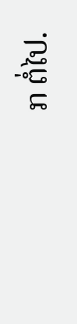ກ ຕໍ່ໄປ.